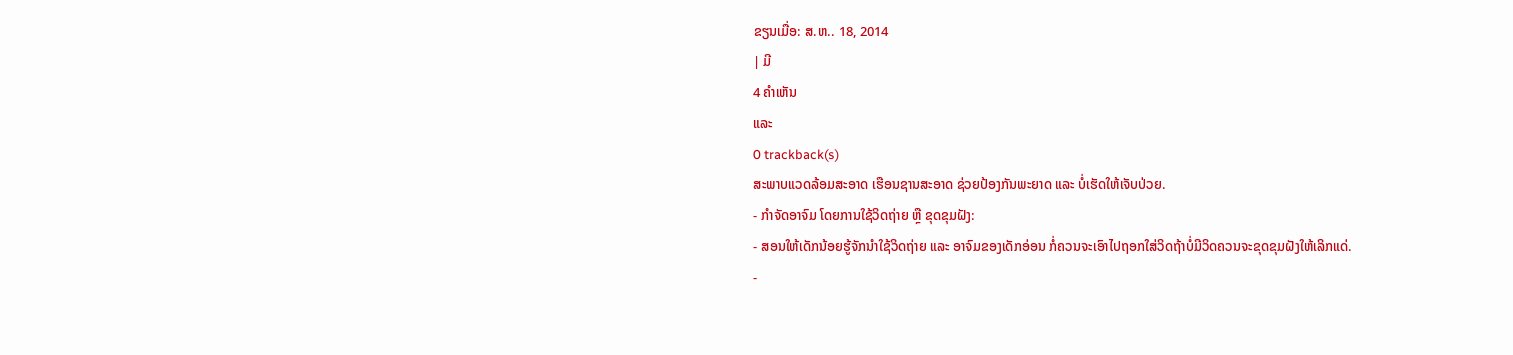ຂຽນເມື່ອ: ສ.ຫ.. 18, 2014
| ມີ
4 ຄຳເຫັນ
ແລະ
0 trackback(s)
ສະພາບແວດລ້ອມສະອາດ ເຮືອນຊານສະອາດ ຊ່ວຍປ້ອງກັນພະຍາດ ແລະ ບໍ່ເຮັດໃຫ້ເຈັບປ່ວຍ.
- ກຳຈັດອາຈົມ ໂດຍການໃຊ້ວິດຖ່າຍ ຫຼື ຂຸດຂຸມຝັງ:
- ສອນໃຫ້ເດັກນ້ອຍຮູ້ຈັກນຳໃຊ້ວິດຖ່າຍ ແລະ ອາຈົມຂອງເດັກອ່ອນ ກໍ່ຄວນຈະເອົາໄປຖອກໃສ່ວິດຖ້າບໍ່ມີວິດຄວນຈະຂຸດຂຸມຝັງໃຫ້ເລິກແດ່.
-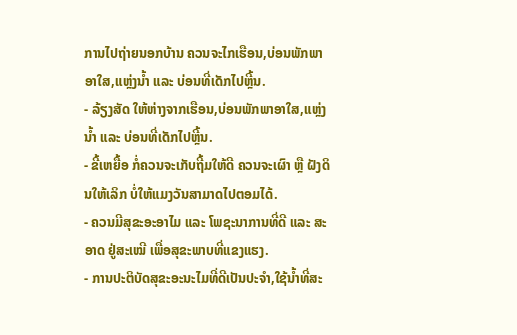ການໄປຖ່າຍນອກບ້ານ ຄວນຈະໄກເຮືອນ,ບ່ອນພັກພາອາໃສ,ແຫຼ່ງນ້ຳ ແລະ ບ່ອນທີ່ເດັກໄປຫຼີ້ນ.
- ລ້ຽງສັດ ໃຫ້ຫ່າງຈາກເຮືອນ,ບ່ອນພັກພາອາໃສ,ແຫຼ່ງນ້ຳ ແລະ ບ່ອນທີ່ເດັກໄປຫຼີ້ນ.
- ຂີ້ເຫຍື້ອ ກໍ່ຄວນຈະເກັບຖີ້ມໃຫ້ດີ ຄວນຈະເຜົາ ຫຼື ຝັງດິນໃຫ້ເລິກ ບໍ່ໃຫ້ແມງວັນສາມາດໄປຕອມໄດ້.
- ຄວນມີສຸຂະອະອາໄມ ແລະ ໂພຊະນາການທີ່ດີ ແລະ ສະອາດ ຢູ່ສະເໝີ ເພື່ອສຸຂະພາບທີ່ແຂງແຮງ.
- ການປະຕິບັດສຸຂະອະນະໄມທີ່ດີເປັນປະຈຳ,ໃຊ້ນ້ຳທີ່ສະ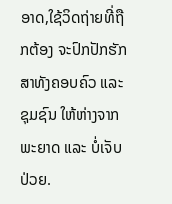ອາດ,ໃຊ້ວິດຖ່າຍທີ່ຖືກຕ້ອງ ຈະປົກປັກຮັກສາທັງຄອບຄົວ ແລະ ຊຸມຊົນ ໃຫ້ຫ່າງຈາກພະຍາດ ແລະ ບໍ່ເຈັບປ່ວຍ.